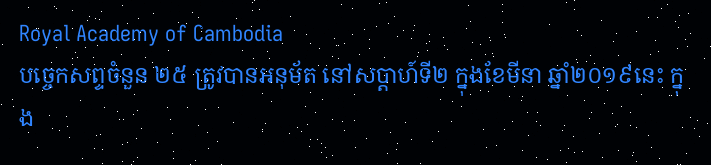Royal Academy of Cambodia
បច្ចេកសព្ទចំនួន ២៥ ត្រូវបានអនុម័ត នៅសប្តាហ៍ទី២ ក្នុងខែមីនា ឆ្នាំ២០១៩នេះ ក្នុង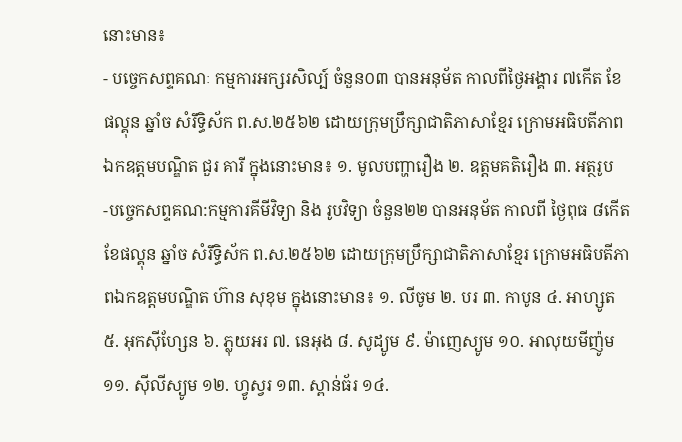នោះមាន៖
- បច្ចេកសព្ទគណៈ កម្មការអក្សរសិល្ប៍ ចំនួន០៣ បានអនុម័ត កាលពីថ្ងៃអង្គារ ៧កើត ខែផល្គុន ឆ្នាំច សំរឹទ្ធិស័ក ព.ស.២៥៦២ ដោយក្រុមប្រឹក្សាជាតិភាសាខ្មែរ ក្រោមអធិបតីភាពឯកឧត្តមបណ្ឌិត ជួរ គារី ក្នុងនោះមាន៖ ១. មូលបញ្ហារឿង ២. ឧត្តមគតិរឿង ៣. អត្ថរូប
-បច្ចេកសព្ទគណ:កម្មការគីមីវិទ្យា និង រូបវិទ្យា ចំនួន២២ បានអនុម័ត កាលពី ថ្ងៃពុធ ៨កើត ខែផល្គុន ឆ្នាំច សំរឹទ្ធិស័ក ព.ស.២៥៦២ ដោយក្រុមប្រឹក្សាជាតិភាសាខ្មែរ ក្រោមអធិបតីភាពឯកឧត្តមបណ្ឌិត ហ៊ាន សុខុម ក្នុងនោះមាន៖ ១. លីចូម ២. បរ ៣. កាបូន ៤. អាហ្សូត ៥. អុកស៊ីហ្សែន ៦. ភ្លុយអរ ៧. នេអុង ៨. សូដ្យូម ៩. ម៉ាញេស្យូម ១០. អាលុយមីញ៉ូម ១១. ស៊ីលីស្យូម ១២. ហ្វូស្វរ ១៣. ស្ពាន់ធ័រ ១៤.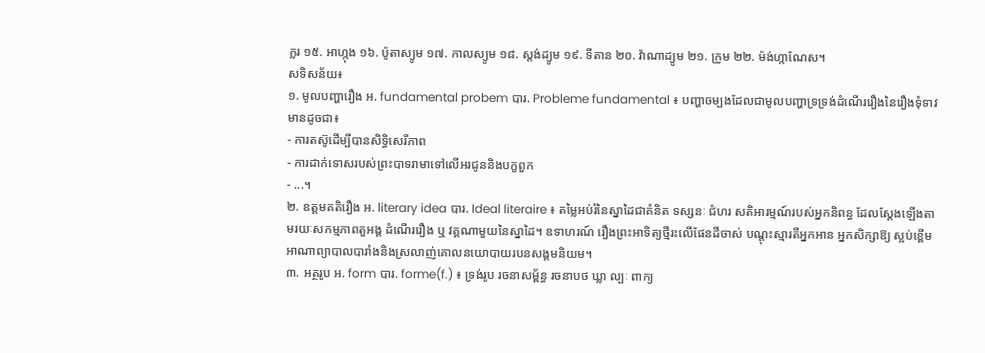ក្លរ ១៥. អាហ្កុង ១៦. ប៉ូតាស្យូម ១៧. កាលស្យូម ១៨. ស្តង់ដ្យូម ១៩. ទីតាន ២០. វ៉ាណាដ្យូម ២១. ក្រូម ២២. ម៉ង់ហ្កាណែស។
សទិសន័យ៖
១. មូលបញ្ហារឿង អ. fundamental probem បារ. Probleme fundamental ៖ បញ្ហាចម្បងដែលជាមូលបញ្ហាទ្រទ្រង់ដំណើររឿងនៃរឿងទុំទាវ មានដូចជា៖
- ការតស៊ូដើម្បីបានសិទ្ធិសេរីភាព
- ការដាក់ទោសរបស់ព្រះបាទរាមាទៅលើអរជូននិងបក្ខពួក
- ...។
២. ឧត្តមគតិរឿង អ. literary idea បារ. Ideal literaire ៖ តម្លៃអប់រំនៃស្នាដៃជាគំនិត ទស្សនៈ ជំហរ សតិអារម្មណ៍របស់អ្នកនិពន្ធ ដែលស្តែងឡើងតាមរយៈសកម្មភាពតួអង្គ ដំណើររឿង ឬ វគ្គណាមួយនៃស្នាដៃ។ ឧទាហរណ៍ រឿងព្រះអាទិត្យថ្មីរះលើផែនដីចាស់ បណ្តុះស្មារតីអ្នកអាន អ្នកសិក្សាឱ្យ ស្អប់ខ្ពើមអាណាព្យាបាលបារាំងនិងស្រលាញ់គោលនយោបាយរបនសង្គមនិយម។
៣. អត្ថរូប អ. form បារ. forme(f.) ៖ ទ្រង់រូប រចនាសម្ព័ន្ធ រចនាបថ ឃ្លា ល្បៈ ពាក្យ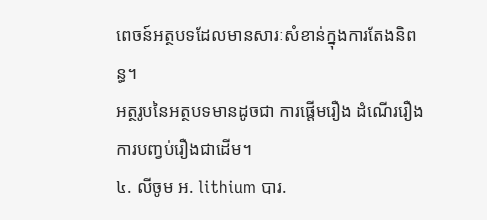ពេចន៍អត្ថបទដែលមានសារៈសំខាន់ក្នុងការតែងនិពន្ធ។
អត្ថរូបនៃអត្ថបទមានដូចជា ការផ្តើមរឿង ដំណើររឿង ការបញ្វប់រឿងជាដើម។
៤. លីចូម អ. lithium បារ.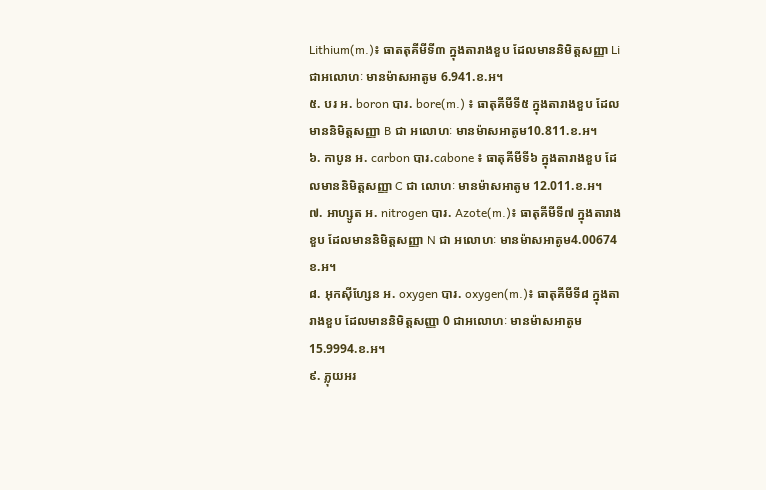Lithium(m.)៖ ធាតតុគីមីទី៣ ក្នុងតារាងខួប ដែលមាននិមិត្តសញ្ញា Li ជាអលោហៈ មានម៉ាសអាតូម 6.941.ខ.អ។
៥. បរ អ. boron បារ. bore(m.) ៖ ធាតុគីមីទី៥ ក្នុងតារាងខួប ដែលមាននិមិត្តសញ្ញា B ជា អលោហៈ មានម៉ាសអាតូម10.811.ខ.អ។
៦. កាបូន អ. carbon បារ.cabone ៖ ធាតុគីមីទី៦ ក្នុងតារាងខួប ដែលមាននិមិត្តសញ្ញា C ជា លោហៈ មានម៉ាសអាតូម 12.011.ខ.អ។
៧. អាហ្សូត អ. nitrogen បារ. Azote(m.)៖ ធាតុគីមីទី៧ ក្នុងតារាងខួប ដែលមាននិមិត្តសញ្ញា N ជា អលោហៈ មានម៉ាសអាតូម4.00674 ខ.អ។
៨. អុកស៊ីហ្សែន អ. oxygen បារ. oxygen(m.)៖ ធាតុគីមីទី៨ ក្នុងតារាងខួប ដែលមាននិមិត្តសញ្ញា 0 ជាអលោហៈ មានម៉ាសអាតូម 15.9994.ខ.អ។
៩. ភ្លុយអរ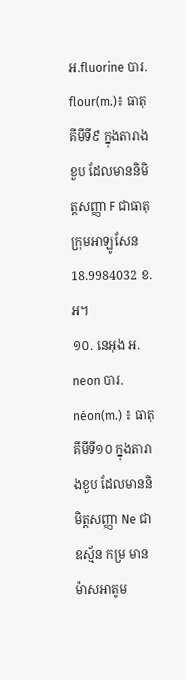អ.fluorine បារ. flour(m.)៖ ធាតុគីមីទី៩ ក្នុងតារាងខួប ដែលមាននិមិត្តសញ្ញា F ជាធាតុក្រុមអាឡូសែន 18.9984032 ខ.អ។
១០. នេអុង អ. neon បារ. néon(m.) ៖ ធាតុគីមីទី១០ ក្នុងតារាងខួប ដែលមាននិមិត្តសញ្ញា Ne ជាឧស្ម័ន កម្រ មានម៉ាសអាតូម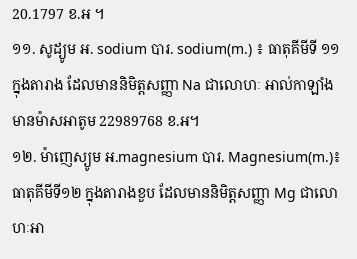20.1797 ខ.អ ។
១១. សូដ្យូម អ. sodium បារ. sodium(m.) ៖ ធាតុគីមីទី ១១ ក្នុងតារាង ដែលមាននិមិត្តសញ្ញា Na ជាលោហៈ អាល់កាឡាំង មានម៉ាសអាតូម 22989768 ខ.អ។
១២. ម៉ាញេស្យូម អ.magnesium បារ. Magnesium(m.)៖ ធាតុគីមីទី១២ ក្នុងតារាងខួប ដែលមាននិមិត្តសញ្ញា Mg ជាលោហៈអា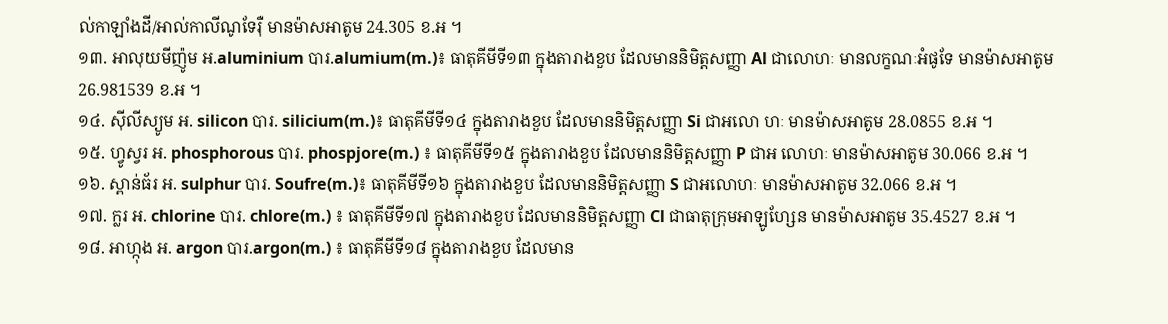ល់កាឡាំងដី/អាល់កាលីណូទែរ៉ឺ មានម៉ាសអាតូម 24.305 ខ.អ ។
១៣. អាលុយមីញ៉ូម អ.aluminium បារ.alumium(m.)៖ ធាតុគីមីទី១៣ ក្នុងតារាងខួប ដែលមាននិមិត្តសញ្ញា Al ជាលោហៈ មានលក្ខណៈអំផូទែ មានម៉ាសអាតូម 26.981539 ខ.អ ។
១៤. ស៊ីលីស្យូម អ. silicon បារ. silicium(m.)៖ ធាតុគីមីទី១៤ ក្នុងតារាងខួប ដែលមាននិមិត្តសញ្ញា Si ជាអលោ ហៈ មានម៉ាសអាតូម 28.0855 ខ.អ ។
១៥. ហ្វូស្វរ អ. phosphorous បារ. phospjore(m.) ៖ ធាតុគីមីទី១៥ ក្នុងតារាងខួប ដែលមាននិមិត្តសញ្ញា P ជាអ លោហៈ មានម៉ាសអាតូម 30.066 ខ.អ ។
១៦. ស្ពាន់ធ័រ អ. sulphur បារ. Soufre(m.)៖ ធាតុគីមីទី១៦ ក្នុងតារាងខួប ដែលមាននិមិត្តសញ្ញា S ជាអលោហៈ មានម៉ាសអាតូម 32.066 ខ.អ ។
១៧. ក្លរ អ. chlorine បារ. chlore(m.) ៖ ធាតុគីមីទី១៧ ក្នុងតារាងខួប ដែលមាននិមិត្តសញ្ញា Cl ជាធាតុក្រុមអាឡូហ្សែន មានម៉ាសអាតូម 35.4527 ខ.អ ។
១៨. អាហ្កុង អ. argon បារ.argon(m.) ៖ ធាតុគីមីទី១៨ ក្នុងតារាងខួប ដែលមាន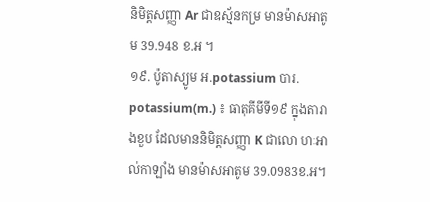និមិត្តសញ្ញា Ar ជាឧស្ម័នកម្រ មានម៉ាសអាតូម 39.948 ខ.អ ។
១៩. ប៉ូតាស្យូម អ.potassium បារ. potassium(m.) ៖ ធាតុគីមីទី១៩ ក្នុងតារាងខួប ដែលមាននិមិត្តសញ្ញា K ជាលោ ហៈអាល់កាឡាំង មានម៉ាសអាតូម 39.0983ខ.អ។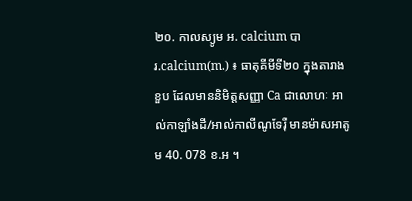២០. កាលស្យូម អ. calcium បារ.calcium(m.) ៖ ធាតុគីមីទី២០ ក្នុងតារាងខួប ដែលមាននិមិត្តសញ្ញា Ca ជាលោហៈ អាល់កាឡាំងដី/អាល់កាលីណូទែរ៉ឺ មានម៉ាសអាតូម 40. 078 ខ.អ ។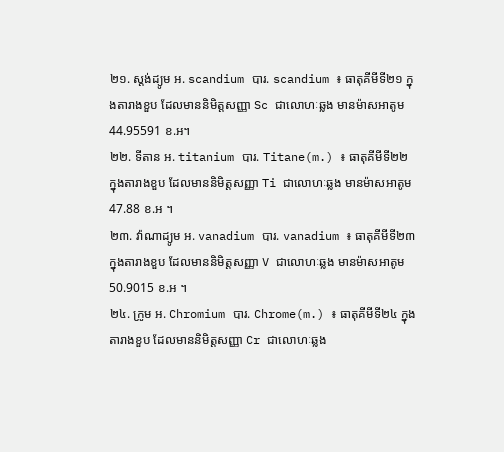២១. ស្តង់ដ្យូម អ. scandium បារ. scandium ៖ ធាតុគីមីទី២១ ក្នុងតារាងខួប ដែលមាននិមិត្តសញ្ញា Sc ជាលោហៈឆ្លង មានម៉ាសអាតូម 44.95591 ខ.អ។
២២. ទីតាន អ. titanium បារ. Titane(m.) ៖ ធាតុគីមីទី២២ ក្នុងតារាងខួប ដែលមាននិមិត្តសញ្ញា Ti ជាលោហៈឆ្លង មានម៉ាសអាតូម 47.88 ខ.អ ។
២៣. វ៉ាណាដ្យូម អ. vanadium បារ. vanadium ៖ ធាតុគីមីទី២៣ ក្នុងតារាងខួប ដែលមាននិមិត្តសញ្ញា V ជាលោហៈឆ្លង មានម៉ាសអាតូម 50.9015 ខ.អ ។
២៤. ក្រូម អ. Chromium បារ. Chrome(m.) ៖ ធាតុគីមីទី២៤ ក្នុងតារាងខួប ដែលមាននិមិត្តសញ្ញា Cr ជាលោហៈឆ្លង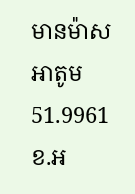មានម៉ាសអាតូម 51.9961 ខ.អ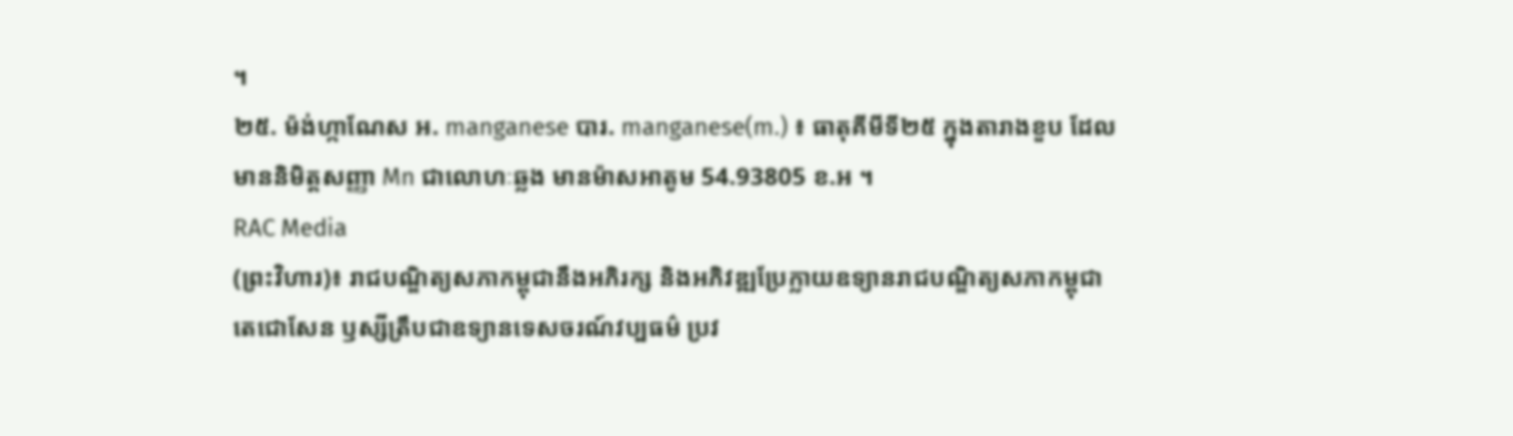។
២៥. ម៉ង់ហ្កាណែស អ. manganese បារ. manganese(m.) ៖ ធាតុគីមីទី២៥ ក្នុងតារាងខួប ដែលមាននិមិត្តសញ្ញា Mn ជាលោហៈឆ្លង មានម៉ាសអាតូម 54.93805 ខ.អ ។
RAC Media
(ព្រះវិហារ)៖ រាជបណ្ឌិត្យសភាកម្ពុជានឹងអភិរក្ស និងអភិវឌ្ឍប្រែក្លាយឧទ្យានរាជបណ្ឌិត្យសភាកម្ពុជា តេជោសែន ឫស្សីត្រឹបជាឧទ្យានទេសចរណ៍វប្បធម៌ ប្រវ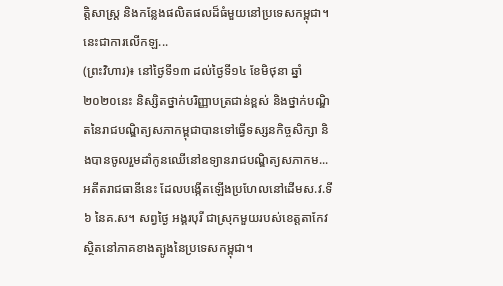ត្តិសាស្រ្ត និងកន្លែងផលិតផលដ៏ធំមួយនៅប្រទេសកម្ពុជា។ នេះជាការលើកឡ...
(ព្រះវិហារ)៖ នៅថ្ងៃទី១៣ ដល់ថ្ងៃទី១៤ ខែមិថុនា ឆ្នាំ២០២០នេះ និស្សិតថ្នាក់បរិញ្ញាបត្រជាន់ខ្ពស់ និងថ្នាក់បណ្ឌិតនៃរាជបណ្ឌិត្យសភាកម្ពុជាបានទៅធ្វើទស្សនកិច្ចសិក្សា និងបានចូលរួមដាំកូនឈើនៅឧទ្យានរាជបណ្ឌិត្យសភាកម...
អតីតរាជធានីនេះ ដែលបង្កើតឡើងប្រហែលនៅដើមស.វ.ទី៦ នៃគ.ស។ សព្វថ្ងៃ អង្គរបុរី ជាស្រុកមួយរបស់ខេត្តតាកែវ ស្ថិតនៅភាគខាងត្បូងនៃប្រទេសកម្ពុជា។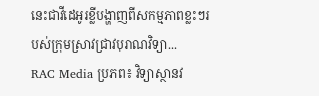នេះជាវីដេអូរខ្លីបង្ហាញពីសកម្មភាពខ្លះៗរបស់ក្រុមស្រាវជ្រាវបុរាណវិទ្យា...
RAC Media ប្រភព៖ វិទ្យាស្ថានវ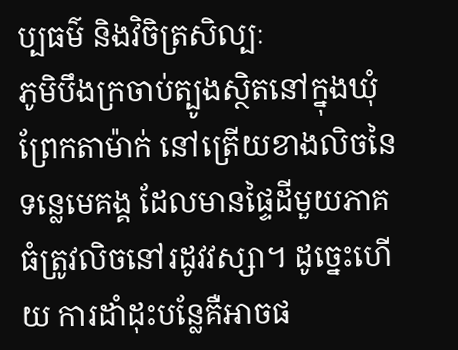ប្បធម៌ និងវិចិត្រសិល្បៈ
ភូមិបឹងក្រចាប់ត្បូងស្ថិតនៅក្នុងឃុំព្រែកតាម៉ាក់ នៅត្រើយខាងលិចនៃទន្លេមេគង្គ ដែលមានផ្ទៃដីមួយភាគធំត្រូវលិចនៅរដូវវស្សា។ ដូច្នេះហើយ ការដាំដុះបន្លែគឺអាចផ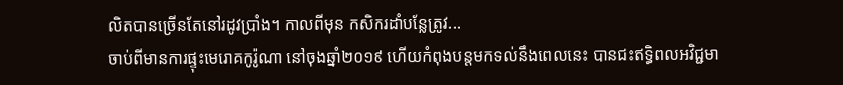លិតបានច្រើនតែនៅរដូវប្រាំង។ កាលពីមុន កសិករដាំបន្លែត្រូវ...
ចាប់ពីមានការផ្ទុះមេរោគកូរ៉ូណា នៅចុងឆ្នាំ២០១៩ ហើយកំពុងបន្តមកទល់នឹងពេលនេះ បានជះឥទ្ធិពលអវិជ្ជមា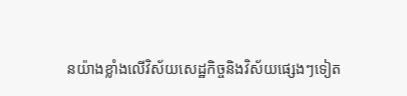នយ៉ាងខ្លាំងលើវិស័យសេដ្ឋកិច្ចនិងវិស័យផ្សេងៗទៀត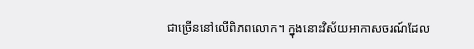ជាច្រើននៅលើពិភពលោក។ ក្នុងនោះវិស័យអាកាសចរណ៍ដែល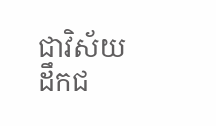ជាវិស័យដឹកជ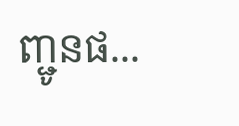ញ្ជូនផ...